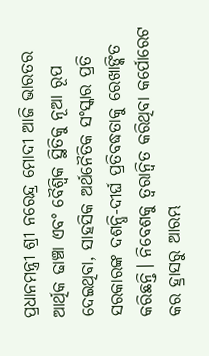ପ୍ରଧାନମନ୍ତ୍ରୀ ଶ୍ରୀ ନରେନ୍ଦ୍ର ମୋଦୀ ଆଜି ଭାରତର ଆର୍ଥିକ ଢାଞ୍ଚା ଏବଂ ବୈଶ୍ୱିକ ସ୍ଥିତିକୁ ନୂଆ ରୂପ ଦେଇଥିବା, ସାହସିକ ଅର୍ଥନୈତିକ ସଂସ୍କାର ପ୍ରତି ସରକାରଙ୍କ ଦଶନ୍ଧି-ଦୀର୍ଘ ପ୍ରତିବଦ୍ଧତାକୁ ରେଖାଙ୍କିତ କରିଛନ୍ତି। ନିବେଶକୁ ତ୍ୱରାନ୍ୱିତ କରିଥିବା କର୍ପୋରେଟ କର ହ୍ରାସରୁ ଆରମ୍ଭ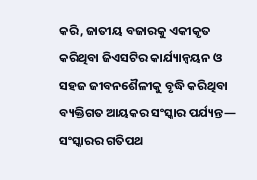କରି, ଜାତୀୟ ବଜାରକୁ ଏକୀକୃତ କରିଥିବା ଜିଏସଟିର କାର୍ଯ୍ୟାନ୍ୱୟନ ଓ ସହଜ ଜୀବନଶୈଳୀକୁ ବୃଦ୍ଧି କରିଥିବା ବ୍ୟକ୍ତିଗତ ଆୟକର ସଂସ୍କାର ପର୍ଯ୍ୟନ୍ତ— ସଂସ୍କାରର ଗତିପଥ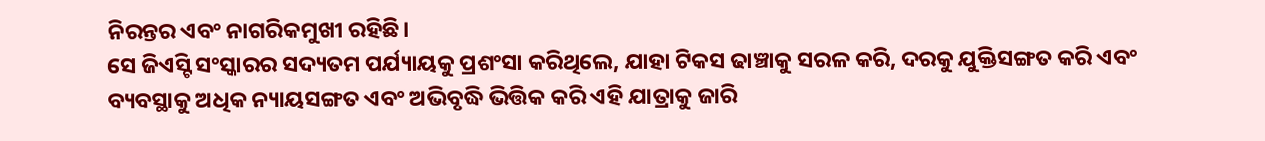ନିରନ୍ତର ଏବଂ ନାଗରିକମୁଖୀ ରହିଛି।
ସେ ଜିଏସ୍ଟି ସଂସ୍କାରର ସଦ୍ୟତମ ପର୍ଯ୍ୟାୟକୁ ପ୍ରଶଂସା କରିଥିଲେ, ଯାହା ଟିକସ ଢାଞ୍ଚାକୁ ସରଳ କରି, ଦରକୁ ଯୁକ୍ତିସଙ୍ଗତ କରି ଏବଂ ବ୍ୟବସ୍ଥାକୁ ଅଧିକ ନ୍ୟାୟସଙ୍ଗତ ଏବଂ ଅଭିବୃଦ୍ଧି ଭିତ୍ତିକ କରି ଏହି ଯାତ୍ରାକୁ ଜାରି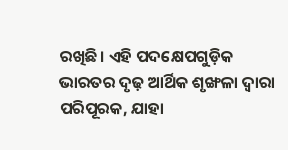ରଖିଛି। ଏହି ପଦକ୍ଷେପଗୁଡ଼ିକ ଭାରତର ଦୃଢ଼ ଆର୍ଥିକ ଶୃଙ୍ଖଳା ଦ୍ୱାରା ପରିପୂରକ, ଯାହା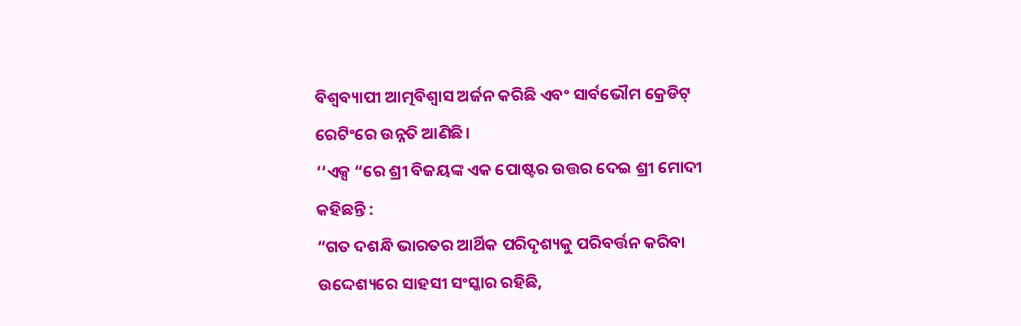ବିଶ୍ୱବ୍ୟାପୀ ଆତ୍ମବିଶ୍ୱାସ ଅର୍ଜନ କରିଛି ଏବଂ ସାର୍ବଭୌମ କ୍ରେଡିଟ୍ ରେଟିଂରେ ଉନ୍ନତି ଆଣିଛି।
‘‘ଏକ୍ସ “ରେ ଶ୍ରୀ ବିଜୟଙ୍କ ଏକ ପୋଷ୍ଟର ଉତ୍ତର ଦେଇ ଶ୍ରୀ ମୋଦୀ କହିଛନ୍ତି :
“ଗତ ଦଶନ୍ଧି ଭାରତର ଆର୍ଥିକ ପରିଦୃଶ୍ୟକୁ ପରିବର୍ତ୍ତନ କରିବା ଉଦ୍ଦେଶ୍ୟରେ ସାହସୀ ସଂସ୍କାର ରହିଛି,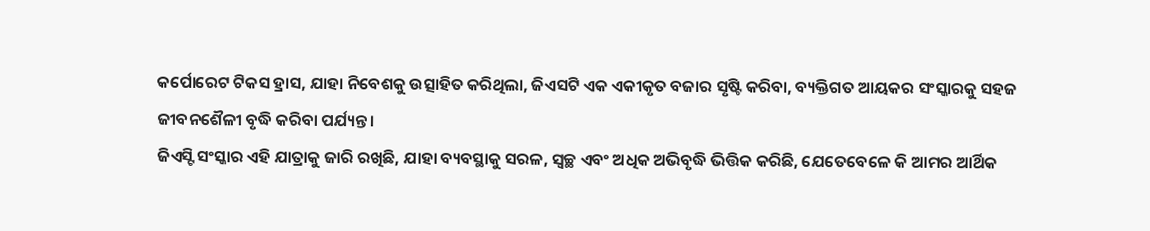କର୍ପୋରେଟ ଟିକସ ହ୍ରାସ, ଯାହା ନିବେଶକୁ ଉତ୍ସାହିତ କରିଥିଲା, ଜିଏସଟି ଏକ ଏକୀକୃତ ବଜାର ସୃଷ୍ଟି କରିବା, ବ୍ୟକ୍ତିଗତ ଆୟକର ସଂସ୍କାରକୁ ସହଜ ଜୀବନଶୈଳୀ ବୃଦ୍ଧି କରିବା ପର୍ଯ୍ୟନ୍ତ।
ଜିଏସ୍ଟି ସଂସ୍କାର ଏହି ଯାତ୍ରାକୁ ଜାରି ରଖିଛି, ଯାହା ବ୍ୟବସ୍ଥାକୁ ସରଳ, ସ୍ୱଚ୍ଛ ଏବଂ ଅଧିକ ଅଭିବୃଦ୍ଧି ଭିତ୍ତିକ କରିଛି, ଯେତେବେଳେ କି ଆମର ଆର୍ଥିକ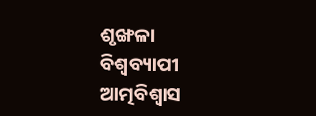ଶୃଙ୍ଖଳା ବିଶ୍ୱବ୍ୟାପୀ ଆତ୍ମବିଶ୍ୱାସ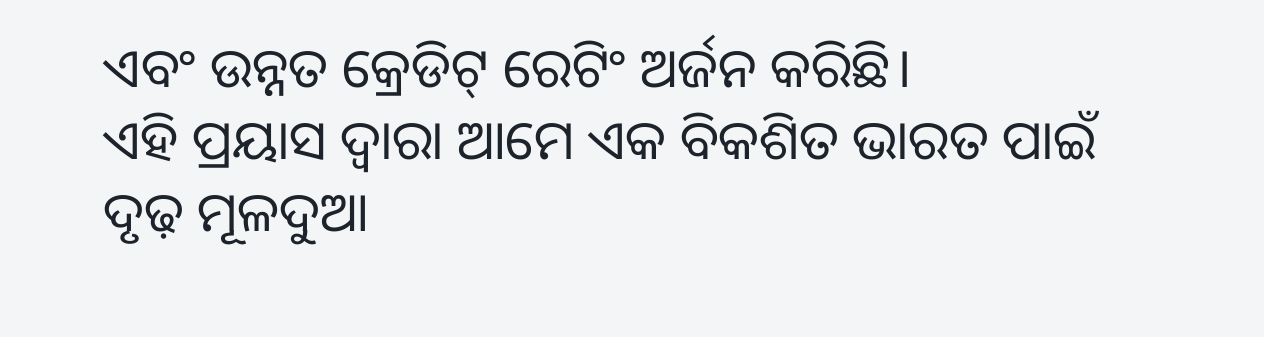ଏବଂ ଉନ୍ନତ କ୍ରେଡିଟ୍ ରେଟିଂ ଅର୍ଜନ କରିଛି।
ଏହି ପ୍ରୟାସ ଦ୍ୱାରା ଆମେ ଏକ ବିକଶିତ ଭାରତ ପାଇଁ ଦୃଢ଼ ମୂଳଦୁଆ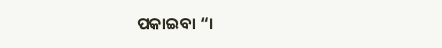ପକାଇବା “।